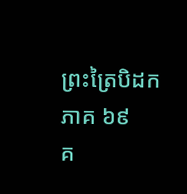ព្រះត្រៃបិដក ភាគ ៦៩
គ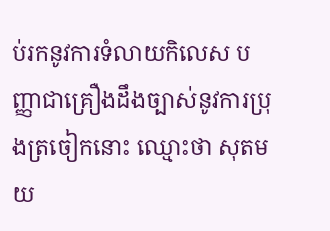ប់រកនូវការទំលាយកិលេស បញ្ញាជាគ្រឿងដឹងច្បាស់នូវការប្រុងត្រចៀកនោះ ឈ្មោះថា សុតមយ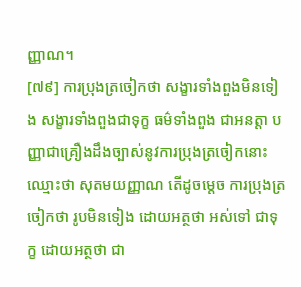ញ្ញាណ។
[៧៩] ការប្រុងត្រចៀកថា សង្ខារទាំងពួងមិនទៀង សង្ខារទាំងពួងជាទុក្ខ ធម៌ទាំងពួង ជាអនត្តា បញ្ញាជាគ្រឿងដឹងច្បាស់នូវការប្រុងត្រចៀកនោះ ឈ្មោះថា សុតមយញ្ញាណ តើដូចម្តេច ការប្រុងត្រចៀកថា រូបមិនទៀង ដោយអត្ថថា អស់ទៅ ជាទុក្ខ ដោយអត្ថថា ជា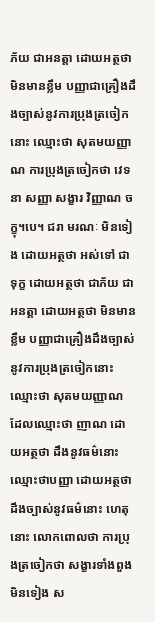ភ័យ ជាអនត្តា ដោយអត្ថថា មិនមានខ្លឹម បញ្ញាជាគ្រឿងដឹងច្បាស់នូវការប្រុងត្រចៀកនោះ ឈ្មោះថា សុតមយញ្ញាណ ការប្រុងត្រចៀកថា វេទនា សញ្ញា សង្ខារ វិញ្ញាណ ចក្ខុ។បេ។ ជរា មរណៈ មិនទៀង ដោយអត្ថថា អស់ទៅ ជាទុក្ខ ដោយអត្ថថា ជាភ័យ ជាអនត្តា ដោយអត្ថថា មិនមានខ្លឹម បញ្ញាជាគ្រឿងដឹងច្បាស់នូវការប្រុងត្រចៀកនោះ ឈ្មោះថា សុតមយញ្ញាណ ដែលឈ្មោះថា ញាណ ដោយអត្ថថា ដឹងនូវធម៌នោះ ឈ្មោះថាបញ្ញា ដោយអត្ថថាដឹងច្បាស់នូវធម៌នោះ ហេតុនោះ លោកពោលថា ការប្រុងត្រចៀកថា សង្ខារទាំងពួងមិនទៀង ស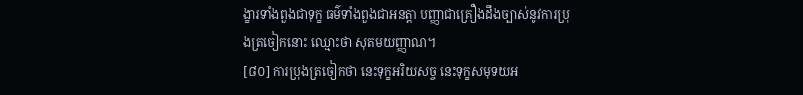ង្ខារទាំងពួងជាទុក្ខ ធម៌ទាំងពួងជាអនត្តា បញ្ញាជាគ្រឿងដឹងច្បាស់នូវការប្រុងត្រចៀកនោះ ឈ្មោះថា សុតមយញ្ញាណ។
[៨០] ការប្រុងត្រចៀកថា នេះទុក្ខអរិយសច្ច នេះទុក្ខសមុទយអ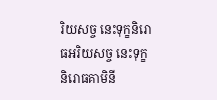រិយសច្ច នេះទុក្ខនិរោធអរិយសច្ច នេះទុក្ខនិរោធគាមិនី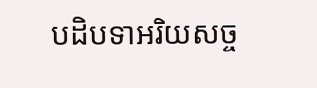បដិបទាអរិយសច្ច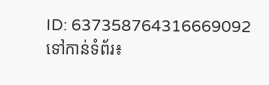ID: 637358764316669092
ទៅកាន់ទំព័រ៖